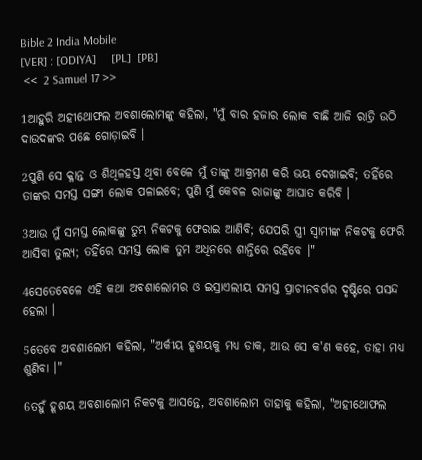Bible 2 India Mobile
[VER] : [ODIYA]     [PL]  [PB]
 <<  2 Samuel 17 >>

1ଆହୁରି ଅହୀଥୋଫଲ ଅବଶାଲୋମଙ୍କୁ କହିଲା, "ମୁଁ ବାର ହଜାର ଲୋକ ବାଛି ଆଜି ରାତ୍ରି ଉଠି ଦାଉଦଙ୍କର ପଛେ ଗୋଡ଼ାଇବି ।

2ପୁଣି ସେ କ୍ଳାନ୍ତ ଓ ଶିଥିଳହସ୍ତ ଥିବା ବେଳେ ମୁଁ ତାଙ୍କୁ ଆକ୍ରମଣ କରି ଭୟ ଦେଖାଇବି; ତହିଁରେ ତାଙ୍କର ସମସ୍ତ ସଙ୍ଗୀ ଲୋକ ପଳାଇବେ; ପୁଣି ମୁଁ କେବଳ ରାଜାଙ୍କୁ ଆଘାତ କରିବି ।

3ଆଉ ମୁଁ ସମସ୍ତ ଲୋକଙ୍କୁ ତୁମ୍ଭ ନିକଟକୁ ଫେରାଇ ଆଣିବି; ଯେପରି ସ୍ତ୍ରୀ ସ୍ୱାମୀଙ୍କ ନିକଟକୁ ଫେରି ଆସିବା ତୁଲ୍ୟ; ତହିଁରେ ସମସ୍ତ ଲୋକ ତୁମ ଅଧିନରେ ଶାନ୍ତିରେ ରହିବେ ।"

4ସେତେବେଳେ ଏହି କଥା ଅବଶାଲୋମର ଓ ଇସ୍ରାଏଲୀୟ ସମସ୍ତ ପ୍ରାଚୀନବର୍ଗର ଦୃଷ୍ଟିରେ ପସନ୍ଦ ହେଲା ।

5ତେବେ ଅବଶାଲୋମ କହିଲା, "ଅର୍କୀୟ ହୂଶୟକୁ ମଧ୍ୟ ଡାକ, ଆଉ ସେ କ'ଣ କହେ, ତାହା ମଧ୍ୟ ଶୁଣିବା ।"

6ତହୁଁ ହୂଶୟ ଅବଶାଲୋମ ନିକଟକୁ ଆସନ୍ତେ, ଅବଶାଲୋମ ତାହାକୁ କହିଲା, "ଅହୀଥୋଫଲ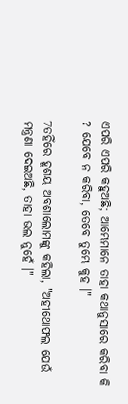ଏପରି ଏପରି କହୁଅଛି; ଆମ୍ଭେମାନେ ତାହା କଥାନୁସାରେ କରିବା କି ? ଯେବେ ନ କରିବା, ତେବେ ତୁମ୍ଭେ କୁହ ।"

7ତହିଁରେ ହୂଶୟ ଅବଶାଲୋମଙ୍କୁ କହିଲା, "ଅହୀଥୋଫଲ ଯେଉଁ ମନ୍ତ୍ରଣା ଦେଇଅଛି, ତାହା ଭଲ ନୁହେଁ ।"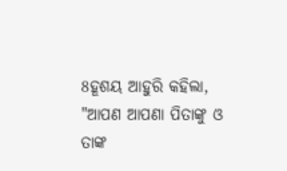8ହୂଶୟ ଆହୁରି କହିଲା, "ଆପଣ ଆପଣା ପିତାଙ୍କୁ ଓ ତାଙ୍କ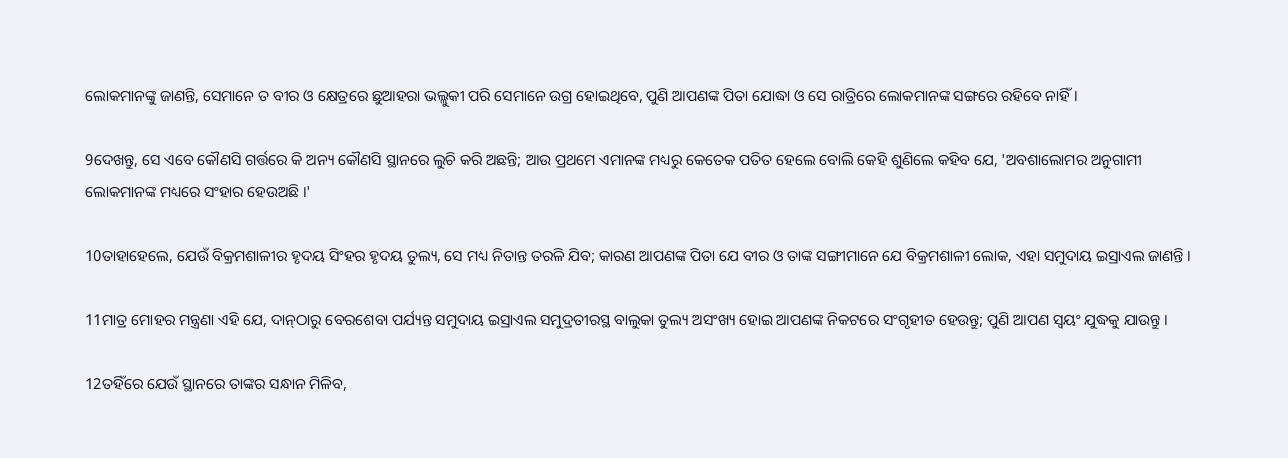ଲୋକମାନଙ୍କୁ ଜାଣନ୍ତି, ସେମାନେ ତ ବୀର ଓ କ୍ଷେତ୍ରରେ ଛୁଆହରା ଭଲ୍ଲୁକୀ ପରି ସେମାନେ ଉଗ୍ର ହୋଇଥିବେ, ପୁଣି ଆପଣଙ୍କ ପିତା ଯୋଦ୍ଧା ଓ ସେ ରାତ୍ରିରେ ଲୋକମାନଙ୍କ ସଙ୍ଗରେ ରହିବେ ନାହିଁ ।

9ଦେଖନ୍ତୁ, ସେ ଏବେ କୌଣସି ଗର୍ତ୍ତରେ କି ଅନ୍ୟ କୌଣସି ସ୍ଥାନରେ ଲୁଚି କରି ଅଛନ୍ତି; ଆଉ ପ୍ରଥମେ ଏମାନଙ୍କ ମଧ୍ୟରୁ କେତେକ ପତିତ ହେଲେ ବୋଲି କେହି ଶୁଣିଲେ କହିବ ଯେ, 'ଅବଶାଲୋମର ଅନୁଗାମୀ ଲୋକମାନଙ୍କ ମଧ୍ୟରେ ସଂହାର ହେଉଅଛି ।'

10ତାହାହେଲେ, ଯେଉଁ ବିକ୍ରମଶାଳୀର ହୃଦୟ ସିଂହର ହୃଦୟ ତୁଲ୍ୟ, ସେ ମଧ୍ୟ ନିତାନ୍ତ ତରଳି ଯିବ; କାରଣ ଆପଣଙ୍କ ପିତା ଯେ ବୀର ଓ ତାଙ୍କ ସଙ୍ଗୀମାନେ ଯେ ବିକ୍ରମଶାଳୀ ଲୋକ, ଏହା ସମୁଦାୟ ଇସ୍ରାଏଲ ଜାଣନ୍ତି ।

11ମାତ୍ର ମୋହର ମନ୍ତ୍ରଣା ଏହି ଯେ, ଦାନ୍‍ଠାରୁ ବେରଶେବା ପର୍ଯ୍ୟନ୍ତ ସମୁଦାୟ ଇସ୍ରାଏଲ ସମୁଦ୍ରତୀରସ୍ଥ ବାଲୁକା ତୁଲ୍ୟ ଅସଂଖ୍ୟ ହୋଇ ଆପଣଙ୍କ ନିକଟରେ ସଂଗୃହୀତ ହେଉନ୍ତୁ; ପୁଣି ଆପଣ ସ୍ୱୟଂ ଯୁଦ୍ଧକୁ ଯାଉନ୍ତୁ ।

12ତହିଁରେ ଯେଉଁ ସ୍ଥାନରେ ତାଙ୍କର ସନ୍ଧାନ ମିଳିବ,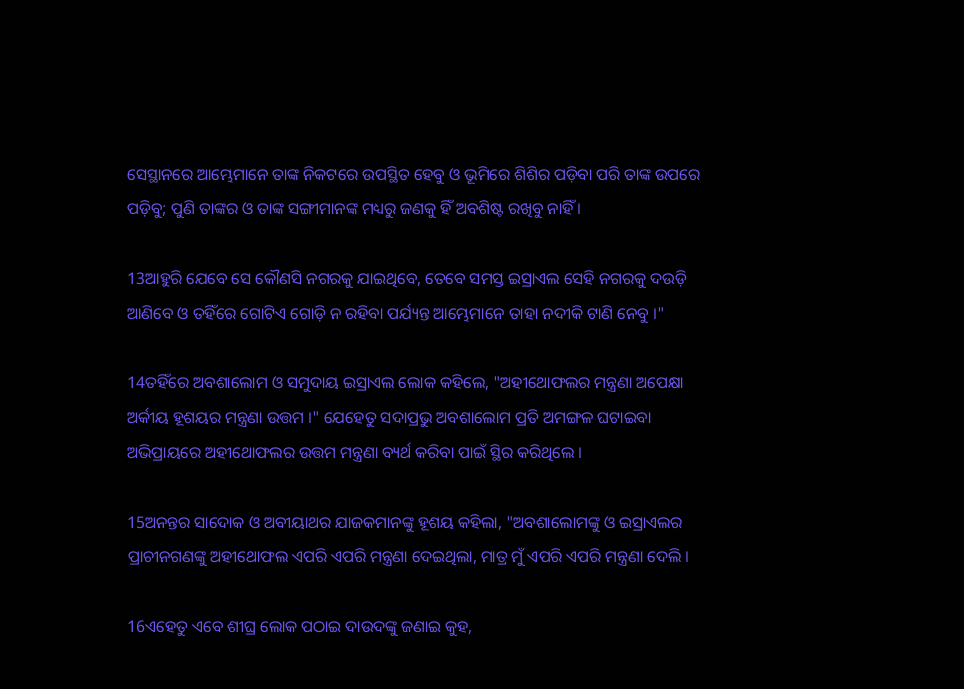ସେସ୍ଥାନରେ ଆମ୍ଭେମାନେ ତାଙ୍କ ନିକଟରେ ଉପସ୍ଥିତ ହେବୁ ଓ ଭୂମିରେ ଶିଶିର ପଡ଼ିବା ପରି ତାଙ୍କ ଉପରେ ପଡ଼ିବୁ; ପୁଣି ତାଙ୍କର ଓ ତାଙ୍କ ସଙ୍ଗୀମାନଙ୍କ ମଧ୍ୟରୁ ଜଣକୁ ହିଁ ଅବଶିଷ୍ଟ ରଖିବୁ ନାହିଁ ।

13ଆହୁରି ଯେବେ ସେ କୌଣସି ନଗରକୁ ଯାଇଥିବେ, ତେବେ ସମସ୍ତ ଇସ୍ରାଏଲ ସେହି ନଗରକୁ ଦଉଡ଼ି ଆଣିବେ ଓ ତହିଁରେ ଗୋଟିଏ ଗୋଡ଼ି ନ ରହିବା ପର୍ଯ୍ୟନ୍ତ ଆମ୍ଭେମାନେ ତାହା ନଦୀକି ଟାଣି ନେବୁ ।"

14ତହିଁରେ ଅବଶାଲୋମ ଓ ସମୁଦାୟ ଇସ୍ରାଏଲ ଲୋକ କହିଲେ, "ଅହୀଥୋଫଲର ମନ୍ତ୍ରଣା ଅପେକ୍ଷା ଅର୍କୀୟ ହୂଶୟର ମନ୍ତ୍ରଣା ଉତ୍ତମ ।" ଯେହେତୁ ସଦାପ୍ରଭୁ ଅବଶାଲୋମ ପ୍ରତି ଅମଙ୍ଗଳ ଘଟାଇବା ଅଭିପ୍ରାୟରେ ଅହୀଥୋଫଲର ଉତ୍ତମ ମନ୍ତ୍ରଣା ବ୍ୟର୍ଥ କରିବା ପାଇଁ ସ୍ଥିର କରିଥିଲେ ।

15ଅନନ୍ତର ସାଦୋକ ଓ ଅବୀୟାଥର ଯାଜକମାନଙ୍କୁ ହୂଶୟ କହିଲା, "ଅବଶାଲୋମଙ୍କୁ ଓ ଇସ୍ରାଏଲର ପ୍ରାଚୀନଗଣଙ୍କୁ ଅହୀଥୋଫଲ ଏପରି ଏପରି ମନ୍ତ୍ରଣା ଦେଇଥିଲା, ମାତ୍ର ମୁଁ ଏପରି ଏପରି ମନ୍ତ୍ରଣା ଦେଲି ।

16ଏହେତୁ ଏବେ ଶୀଘ୍ର ଲୋକ ପଠାଇ ଦାଉଦଙ୍କୁ ଜଣାଇ କୁହ,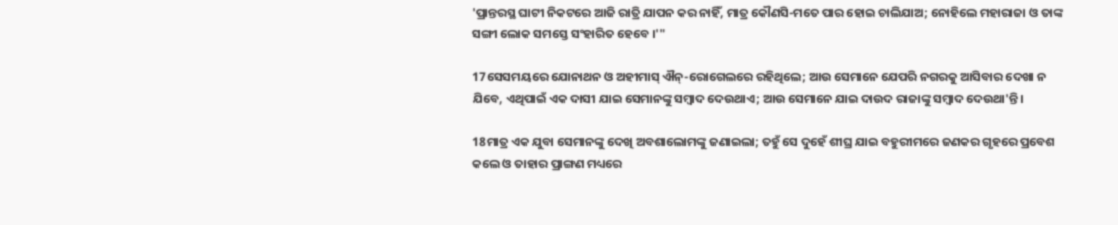'ପ୍ରାନ୍ତରସ୍ଥ ଘାଟୀ ନିକଟରେ ଆଜି ରାତ୍ରି ଯାପନ କର ନାହିଁ, ମାତ୍ର କୌଣସି-ମତେ ପାର ହୋଇ ଚାଲିଯାଅ; ନୋହିଲେ ମହାରାଜା ଓ ତାଙ୍କ ସଙ୍ଗୀ ଲୋକ ସମସ୍ତେ ସଂହାରିତ ହେବେ ।'"

17ସେସମୟରେ ଯୋନାଥନ ଓ ଅହୀମାସ୍‍ ଐନ୍‍-ରୋଗେଲରେ ରହିଥିଲେ; ଆଉ ସେମାନେ ଯେପରି ନଗରକୁ ଆସିବାର ଦେଖା ନ ଯିବେ, ଏଥିପାଇଁ ଏକ ଦାସୀ ଯାଇ ସେମାନଙ୍କୁ ସମ୍ବାଦ ଦେଉଥାଏ; ଆଉ ସେମାନେ ଯାଇ ଦାଉଦ ରାଜାଙ୍କୁ ସମ୍ବାଦ ଦେଉଥା'ନ୍ତି।

18ମାତ୍ର ଏକ ଯୁବା ସେମାନଙ୍କୁ ଦେଖି ଅବଶାଲୋମଙ୍କୁ ଜଣାଇଲା; ତହୁଁ ସେ ଦୁହେଁ ଶୀଘ୍ର ଯାଇ ବହୁରୀମରେ ଜଣକର ଗୃହରେ ପ୍ରବେଶ କଲେ ଓ ତାହାର ପ୍ରାଙ୍ଗଣ ମଧ୍ୟରେ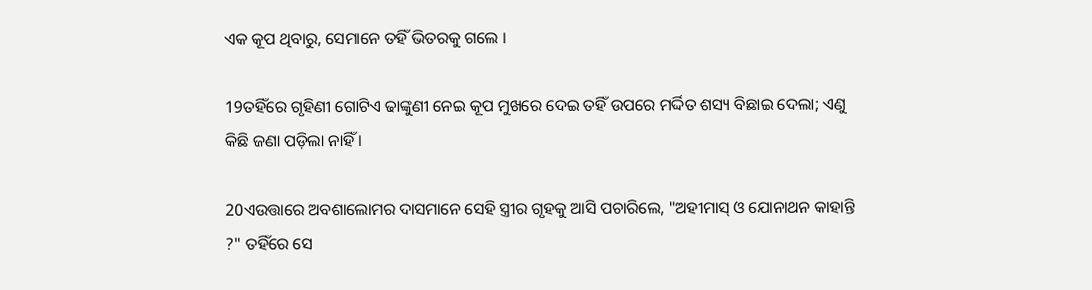ଏକ କୂପ ଥିବାରୁ, ସେମାନେ ତହିଁ ଭିତରକୁ ଗଲେ ।

19ତହିଁରେ ଗୃହିଣୀ ଗୋଟିଏ ଢାଙ୍କୁଣୀ ନେଇ କୂପ ମୁଖରେ ଦେଇ ତହିଁ ଉପରେ ମର୍ଦ୍ଦିତ ଶସ୍ୟ ବିଛାଇ ଦେଲା; ଏଣୁ କିଛି ଜଣା ପଡ଼ିଲା ନାହିଁ ।

20ଏଉତ୍ତାରେ ଅବଶାଲୋମର ଦାସମାନେ ସେହି ସ୍ତ୍ରୀର ଗୃହକୁ ଆସି ପଚାରିଲେ, "ଅହୀମାସ୍‍ ଓ ଯୋନାଥନ କାହାନ୍ତି ?" ତହିଁରେ ସେ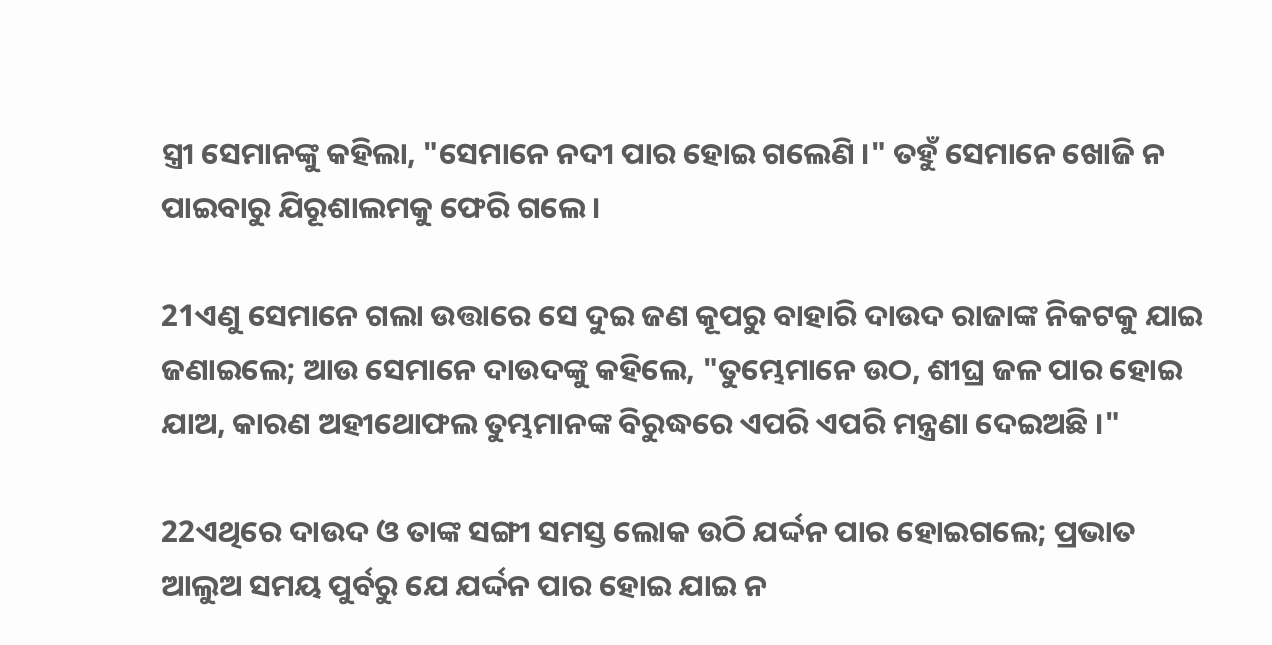ସ୍ତ୍ରୀ ସେମାନଙ୍କୁ କହିଲା, "ସେମାନେ ନଦୀ ପାର ହୋଇ ଗଲେଣି ।" ତହୁଁ ସେମାନେ ଖୋଜି ନ ପାଇବାରୁ ଯିରୂଶାଲମକୁ ଫେରି ଗଲେ ।

21ଏଣୁ ସେମାନେ ଗଲା ଉତ୍ତାରେ ସେ ଦୁଇ ଜଣ କୂପରୁ ବାହାରି ଦାଉଦ ରାଜାଙ୍କ ନିକଟକୁ ଯାଇ ଜଣାଇଲେ; ଆଉ ସେମାନେ ଦାଉଦଙ୍କୁ କହିଲେ, "ତୁମ୍ଭେମାନେ ଉଠ, ଶୀଘ୍ର ଜଳ ପାର ହୋଇ ଯାଅ, କାରଣ ଅହୀଥୋଫଲ ତୁମ୍ଭମାନଙ୍କ ବିରୁଦ୍ଧରେ ଏପରି ଏପରି ମନ୍ତ୍ରଣା ଦେଇଅଛି ।"

22ଏଥିରେ ଦାଉଦ ଓ ତାଙ୍କ ସଙ୍ଗୀ ସମସ୍ତ ଲୋକ ଉଠି ଯର୍ଦ୍ଦନ ପାର ହୋଇଗଲେ; ପ୍ରଭାତ ଆଲୁଅ ସମୟ ପୁର୍ବରୁ ଯେ ଯର୍ଦ୍ଦନ ପାର ହୋଇ ଯାଇ ନ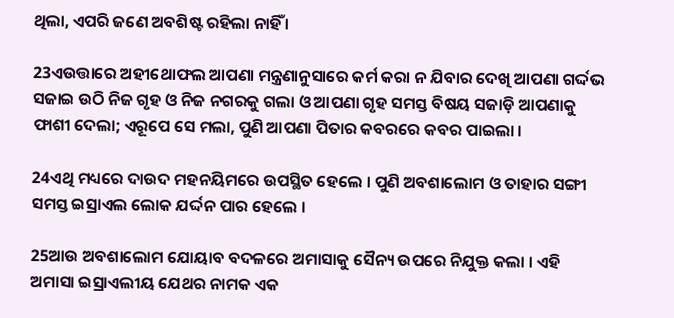ଥିଲା, ଏପରି ଜଣେ ଅବଶିଷ୍ଟ ରହିଲା ନାହିଁ ।

23ଏଉତ୍ତାରେ ଅହୀଥୋଫଲ ଆପଣା ମନ୍ତ୍ରଣାନୁସାରେ କର୍ମ କରା ନ ଯିବାର ଦେଖି ଆପଣା ଗର୍ଦ୍ଦଭ ସଜାଇ ଉଠି ନିଜ ଗୃହ ଓ ନିଜ ନଗରକୁ ଗଲା ଓ ଆପଣା ଗୃହ ସମସ୍ତ ବିଷୟ ସଜାଡ଼ି ଆପଣାକୁ ଫାଶୀ ଦେଲା; ଏରୂପେ ସେ ମଲା, ପୁଣି ଆପଣା ପିତାର କବରରେ କବର ପାଇଲା ।

24ଏଥି ମଧ୍ୟରେ ଦାଉଦ ମହନୟିମରେ ଉପସ୍ଥିତ ହେଲେ । ପୁଣି ଅବଶାଲୋମ ଓ ତାହାର ସଙ୍ଗୀ ସମସ୍ତ ଇସ୍ରାଏଲ ଲୋକ ଯର୍ଦ୍ଦନ ପାର ହେଲେ ।

25ଆଉ ଅବଶାଲୋମ ଯୋୟାବ ବଦଳରେ ଅମାସାକୁ ସୈନ୍ୟ ଉପରେ ନିଯୁକ୍ତ କଲା । ଏହି ଅମାସା ଇସ୍ରାଏଲୀୟ ଯେଥର ନାମକ ଏକ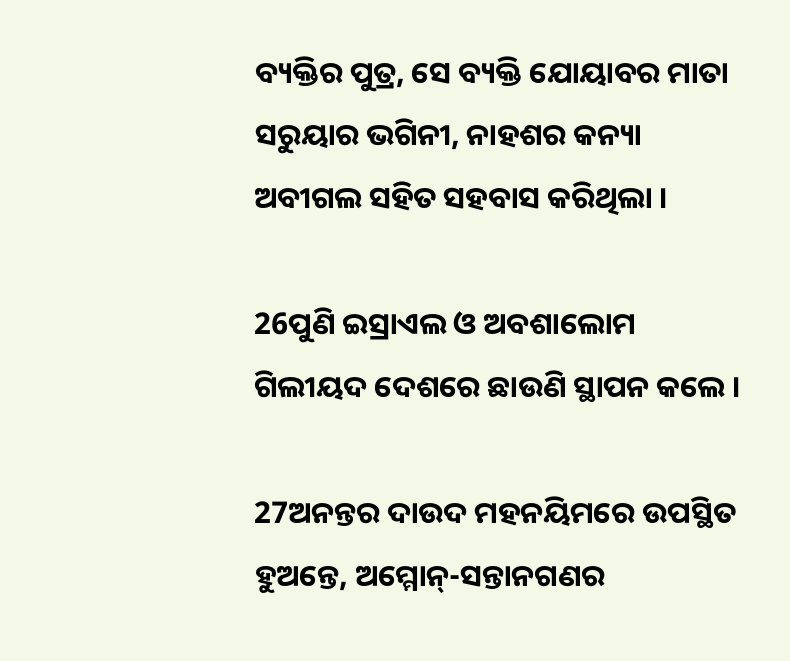ବ୍ୟକ୍ତିର ପୁତ୍ର, ସେ ବ୍ୟକ୍ତି ଯୋୟାବର ମାତା ସରୁୟାର ଭଗିନୀ, ନାହଶର କନ୍ୟା ଅବୀଗଲ ସହିତ ସହବାସ କରିଥିଲା ।

26ପୁଣି ଇସ୍ରାଏଲ ଓ ଅବଶାଲୋମ ଗିଲୀୟଦ ଦେଶରେ ଛାଉଣି ସ୍ଥାପନ କଲେ ।

27ଅନନ୍ତର ଦାଉଦ ମହନୟିମରେ ଉପସ୍ଥିତ ହୁଅନ୍ତେ, ଅମ୍ମୋନ୍‍-ସନ୍ତାନଗଣର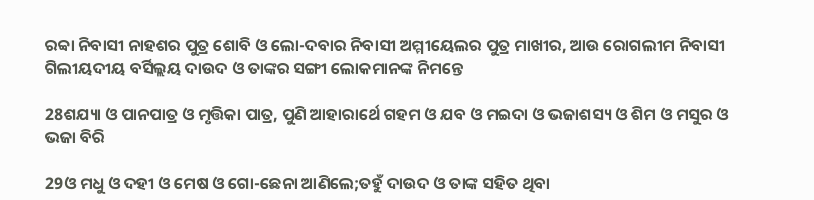ରବ୍ବା ନିବାସୀ ନାହଶର ପୁତ୍ର ଶୋବି ଓ ଲୋ-ଦବାର ନିବାସୀ ଅମ୍ମୀୟେଲର ପୁତ୍ର ମାଖୀର, ଆଉ ରୋଗଲୀମ ନିବାସୀ ଗିଲୀୟଦୀୟ ବର୍ସିଲ୍ଲୟ ଦାଉଦ ଓ ତାଙ୍କର ସଙ୍ଗୀ ଲୋକମାନଙ୍କ ନିମନ୍ତେ

28ଶଯ୍ୟା ଓ ପାନପାତ୍ର ଓ ମୃତ୍ତିକା ପାତ୍ର, ପୁଣି ଆହାରାର୍ଥେ ଗହମ ଓ ଯବ ଓ ମଇଦା ଓ ଭଜାଶସ୍ୟ ଓ ଶିମ ଓ ମସୁର ଓ ଭଜା ବିରି

29ଓ ମଧୁ ଓ ଦହୀ ଓ ମେଷ ଓ ଗୋ-ଛେନା ଆଣିଲେ;ତହୁଁ ଦାଉଦ ଓ ତାଙ୍କ ସହିତ ଥିବା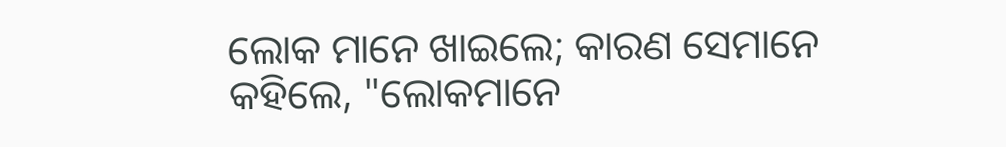ଲୋକ ମାନେ ଖାଇଲେ; କାରଣ ସେମାନେ କହିଲେ, "ଲୋକମାନେ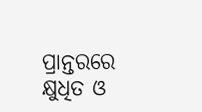ପ୍ରାନ୍ତରରେ କ୍ଷୁଧିତ ଓ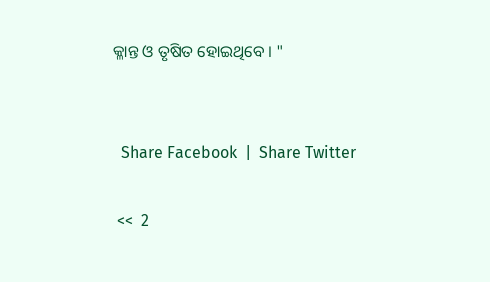କ୍ଳାନ୍ତ ଓ ତୃଷିତ ହୋଇଥିବେ । "


  Share Facebook  |  Share Twitter

 <<  2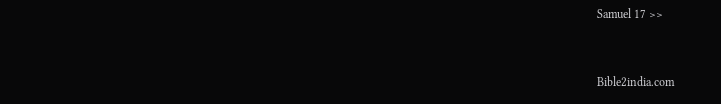Samuel 17 >>


Bible2india.com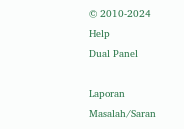© 2010-2024
Help
Dual Panel

Laporan Masalah/Saran